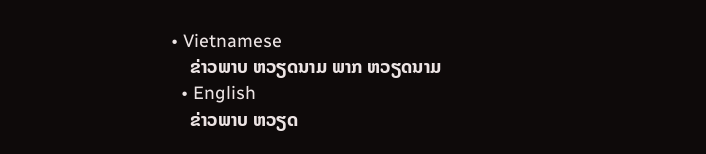• Vietnamese
    ຂ່າວພາບ ຫວຽດນາມ ພາກ ຫວຽດນາມ
  • English
    ຂ່າວພາບ ຫວຽດ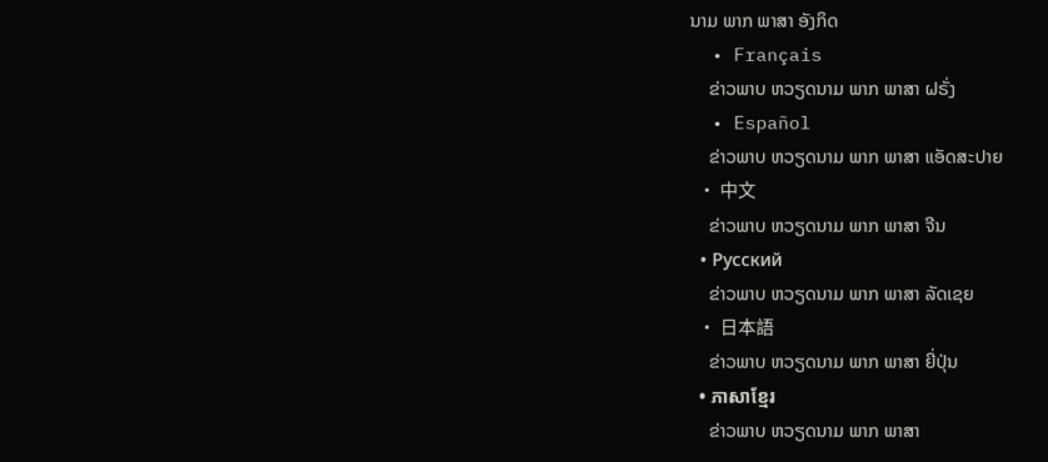ນາມ ພາກ ພາສາ ອັງກິດ
  • Français
    ຂ່າວພາບ ຫວຽດນາມ ພາກ ພາສາ ຝຣັ່ງ
  • Español
    ຂ່າວພາບ ຫວຽດນາມ ພາກ ພາສາ ແອັດສະປາຍ
  • 中文
    ຂ່າວພາບ ຫວຽດນາມ ພາກ ພາສາ ຈີນ
  • Русский
    ຂ່າວພາບ ຫວຽດນາມ ພາກ ພາສາ ລັດເຊຍ
  • 日本語
    ຂ່າວພາບ ຫວຽດນາມ ພາກ ພາສາ ຍີ່ປຸ່ນ
  • ភាសាខ្មែរ
    ຂ່າວພາບ ຫວຽດນາມ ພາກ ພາສາ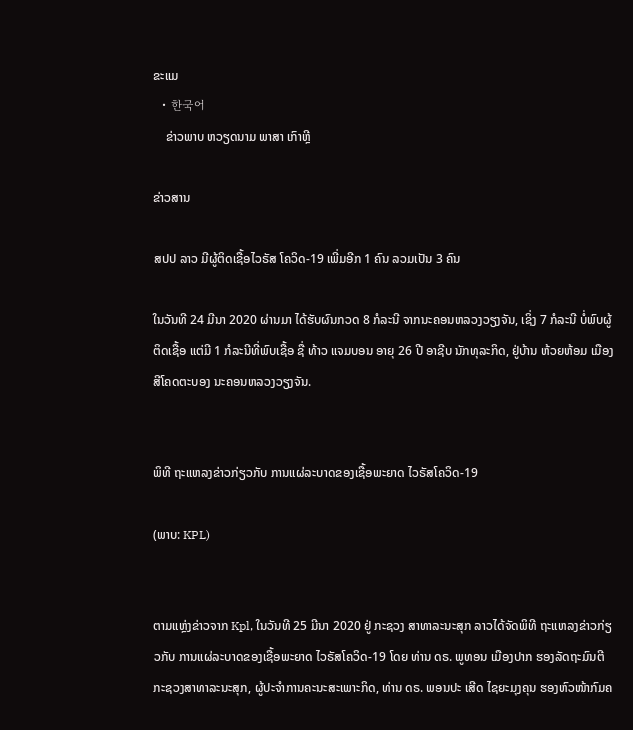ຂະແມ
  • 한국어
    ຂ່າວພາບ ຫວຽດນາມ ພາສາ ເກົາຫຼີ

ຂ່າວສານ

ສປປ ລາວ ມີຜູ້ຕິດເຊື້ອໄວຣັສ ໂຄວິດ-19 ເພີ່ມອີກ 1 ຄົນ ລວມເປັນ 3 ຄົນ

ໃນວັນທີ 24 ມີນາ 2020 ຜ່ານມາ ໄດ້ຮັບຜົນກວດ 8 ກໍລະນີ ຈາກນະຄອນຫລວງວຽງຈັນ, ເຊິ່ງ 7 ກໍລະນີ ບໍ່ພົບຜູ້ຕິດເຊື້ອ ແຕ່ມີ 1 ກໍລະນີທີ່ພົບເຊື້ອ ຊື່ ທ້າວ ແຈມບອນ ອາຍຸ 26 ປີ ອາຊີບ ນັກທຸລະກິດ, ຢູ່ບ້ານ ຫ້ວຍຫ້ອມ ເມືອງສີໂຄດຕະບອງ ນະຄອນຫລວງວຽງຈັນ.


ພິທີ ຖະແຫລງຂ່າວກ່ຽວກັບ ການແຜ່ລະບາດຂອງເຊື້ອພະຍາດ ໄວຣັສໂຄວິດ-19

(ພາບ: KPL)


ຕາມແຫຼ່ງຂ່າວຈາກ Kpl, ໃນວັນທີ 25 ມີນາ 2020 ຢູ່ ກະຊວງ ສາທາລະນະສຸກ ລາວໄດ້ຈັດພິທີ ຖະແຫລງຂ່າວກ່ຽວກັບ ການແຜ່ລະບາດຂອງເຊື້ອພະຍາດ ໄວຣັສໂຄວິດ-19 ໂດຍ ທ່ານ ດຣ. ພູທອນ ເມືອງປາກ ຮອງລັດຖະມົນຕີ ກະຊວງສາທາລະນະສຸກ, ຜູ້ປະຈຳການຄະນະສະເພາະກິດ, ທ່ານ ດຣ. ພອນປະ ເສີດ ໄຊຍະມຸງຄຸນ ຮອງຫົວໜ້າກົມຄ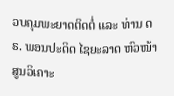ວບຄຸມພະຍາດຕິດຕໍ່ ແລະ ທ່ານ ດຣ. ພອນປະດິດ ໄຊຍະລາດ ຫົວໜ້າສູນວິເຄາະ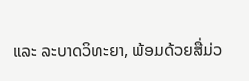ແລະ ລະບາດວິທະຍາ, ພ້ອມດ້ວຍສື່ມ່ວ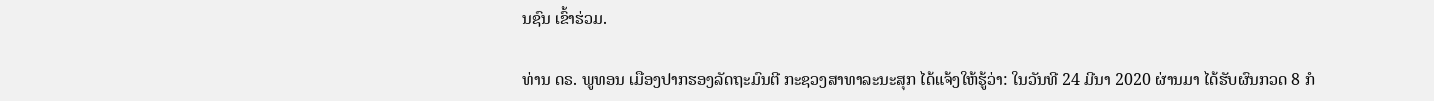ນຊົນ ເຂົ້າຮ່ວມ.

ທ່ານ ດຣ. ພູທອນ ເມືອງປາກຮອງລັດຖະມົນຕີ ກະຊວງສາທາລະນະສຸກ ໄດ້ແຈ້ງໃຫ້ຮູ້ວ່າ: ໃນວັນທີ 24 ມີນາ 2020 ຜ່ານມາ ໄດ້ຮັບຜົນກວດ 8 ກໍ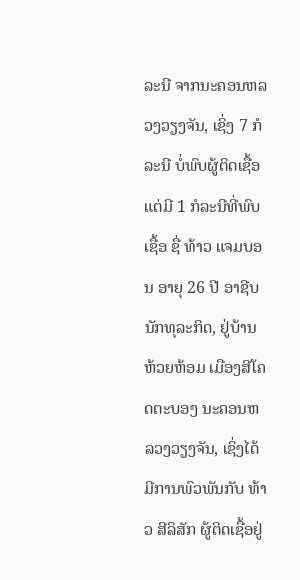ລະນີ ຈາກນະຄອນຫລວງວຽງຈັນ, ເຊິ່ງ 7 ກໍລະນີ ບໍ່ພົບຜູ້ຕິດເຊື້ອ ແຕ່ມີ 1 ກໍລະນີທີ່ພົບເຊື້ອ ຊື່ ທ້າວ ແຈມບອນ ອາຍຸ 26 ປີ ອາຊີບ ນັກທຸລະກິດ, ຢູ່ບ້ານ ຫ້ວຍຫ້ອມ ເມືອງສີໂຄດຕະບອງ ນະຄອນຫລວງວຽງຈັນ, ເຊິ່ງໄດ້ມີການພົວພັນກັບ ທ້າວ ສີລິສັກ ຜູ້ຕິດເຊື້ອຢູ່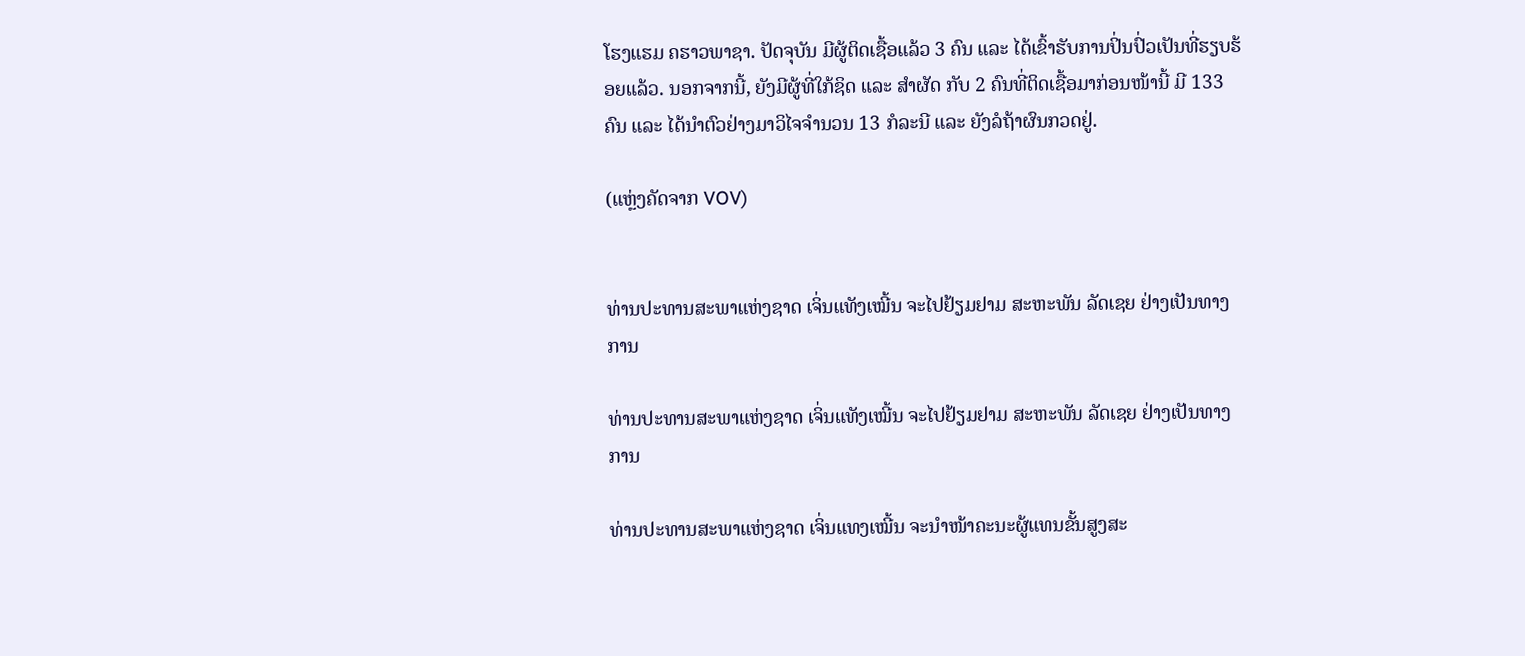ໂຮງແຮມ ຄຮາວພາຊາ. ປັດຈຸບັນ ມີຜູ້ຕິດເຊື້ອແລ້ວ 3 ຄົນ ແລະ ໄດ້ເຂົ້າຮັບການປິ່ນປົ່ວເປັນທີ່ຮຽບຮ້ອຍແລ້ວ. ນອກຈາກນີ້, ຍັງມີຜູ້ທີ່ໃກ້ຊິດ ແລະ ສຳຜັດ ກັບ 2 ຄົນທີ່ຕິດເຊື້ອມາກ່ອນໜ້ານີ້ ມີ 133 ຄົນ ແລະ ໄດ້ນໍາຕົວຢ່າງມາວິໄຈຈໍານວນ 13 ກໍລະນີ ແລະ ຍັງລໍຖ້າຜົນກວດຢູ່.

(ແຫຼ່ງຄັດຈາກ VOV)


ທ່ານປະທານສະພາແຫ່ງຊາດ ເຈິ່ນແທັງເໝີ້ນ ຈະໄປຢ້ຽມຢາມ ສະຫະພັນ ລັດເຊຍ ຢ່າງເປັນທາງການ

ທ່ານປະທານສະພາແຫ່ງຊາດ ເຈິ່ນແທັງເໝີ້ນ ຈະໄປຢ້ຽມຢາມ ສະຫະພັນ ລັດເຊຍ ຢ່າງເປັນທາງການ

ທ່ານປະທານສະພາແຫ່ງຊາດ ເຈິ່ນແທງເໝີ້ນ ຈະນຳໜ້າຄະນະຜູ້ແທນຂັ້ນສູງສະ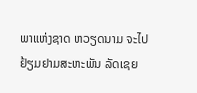ພາແຫ່ງຊາດ ຫວຽດນາມ ຈະໄປຢ້ຽມຢາມສະຫະພັນ ລັດເຊຍ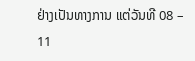ຢ່າງເປັນທາງການ ແຕ່ວັນທີ 08 – 11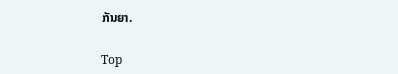ກັນຍາ.

Top